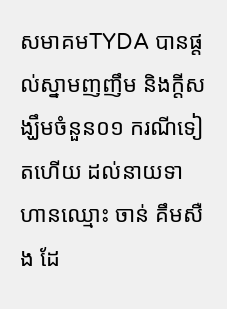សមាគមTYDA បានផ្តល់ស្នាមញញឹម និងក្តីសង្ឃឹមចំនួន០១ ករណីទៀតហើយ ដល់នាយទាហានឈ្មោះ ចាន់ គឹមសឺង ដែ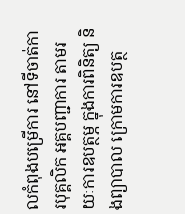លកំពុងបម្រើការ នៅទីចាត់ការបុគ្គលិក អគ្គបញ្ជាការ តាមរយៈការឧបត្ថម្ភ ក្នុងការពិនិត្យ និងព្យាបាល ក្រោមការឧបត្ថ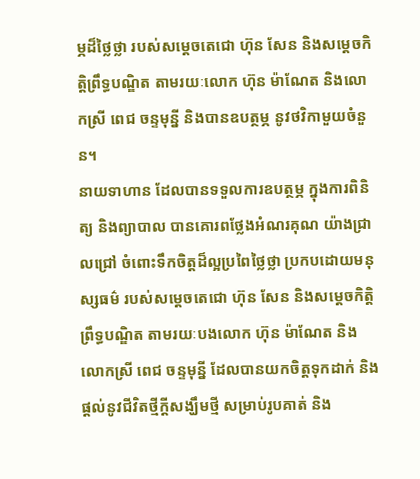ម្ភដ៏ថ្លៃថ្លា របស់សម្ដេចតេជោ ហ៊ុន សែន និងសម្ដេចកិតិ្តព្រឹទ្ធបណ្ឌិត តាមរយៈលោក ហ៊ុន ម៉ាណែត និងលោកស្រី ពេជ ចន្ទមុន្នី និងបានឧបត្ថម្ភ នូវថវិកាមួយចំនួន។
នាយទាហាន ដែលបានទទួលការឧបត្ថម្ភ ក្នុងការពិនិត្យ និងព្យាបាល បានគោរពថ្លែងអំណរគុណ យ៉ាងជ្រាលជ្រៅ ចំពោះទឹកចិត្តដ៏ល្អប្រពៃថ្លៃថ្លា ប្រកបដោយមនុស្សធម៌ របស់សម្ដេចតេជោ ហ៊ុន សែន និងសម្ដេចកិតិ្តព្រឹទ្ធបណ្ឌិត តាមរយៈបងលោក ហ៊ុន ម៉ាណែត និងលោកស្រី ពេជ ចន្ទមុន្នី ដែលបានយកចិត្តទុកដាក់ និងផ្ដល់នូវជីវិតថ្មីក្តីសង្ឃឹមថ្មី សម្រាប់រូបគាត់ និង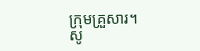ក្រុមគ្រួសារ។
សូ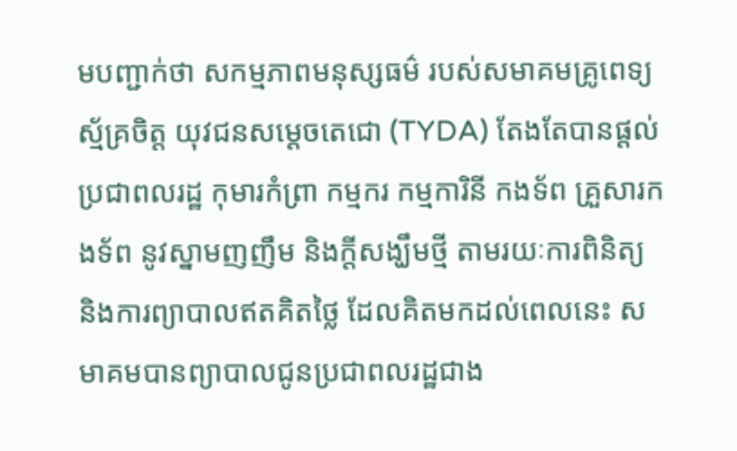មបញ្ជាក់ថា សកម្មភាពមនុស្សធម៌ របស់សមាគមគ្រូពេទ្យស្ម័គ្រចិត្ត យុវជនសម្តេចតេជោ (TYDA) តែងតែបានផ្ដល់ប្រជាពលរដ្ឋ កុមារកំព្រា កម្មករ កម្មការិនី កងទ័ព គ្រួសារកងទ័ព នូវស្នាមញញឹម និងក្តីសង្ឃឹមថ្មី តាមរយៈការពិនិត្យ និងការព្យាបាលឥតគិតថ្លៃ ដែលគិតមកដល់ពេលនេះ សមាគមបានព្យាបាលជូនប្រជាពលរដ្ឋជាង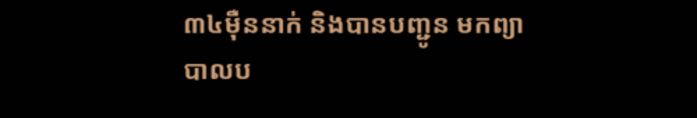៣៤ម៉ឺននាក់ និងបានបញ្ជូន មកព្យាបាលប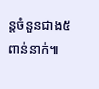ន្តចំនួនជាង៥ពាន់នាក់៕